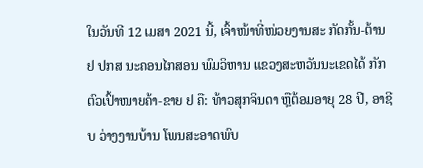ໃນວັນທີ 12 ເມສາ 2021 ນີ້, ເຈົ້າໜ້າທີ່ໜ່ວຍງານສະ ກັດກັ້ນ-ຕ້ານ ຢ ປກສ ນະຄອນໄກສອນ ພົມວິຫານ ແຂວງສະຫວັນນະເຂດໄດ້ ກັກຕົວເປົ້າໜາຍຄ້າ-ຂາຍ ຢ ຄື: ທ້າວສຸກຈິນດາ ຫຼືຕ້ອມອາຍຸ 28 ປີ, ອາຊີບ ວ່າງງານບ້ານ ໂພນສະອາດພົບ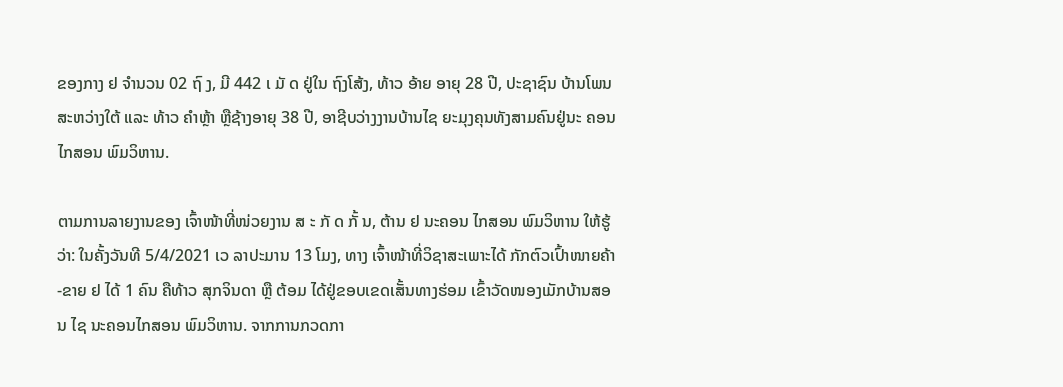ຂອງກາງ ຢ ຈຳນວນ 02 ຖົ ງ, ມີ 442 ເ ມັ ດ ຢູ່ໃນ ຖົງໂສ້ງ, ທ້າວ ອ້າຍ ອາຍຸ 28 ປີ, ປະຊາຊົນ ບ້ານໂພນສະຫວ່າງໃຕ້ ແລະ ທ້າວ ຄຳຫຼ້າ ຫຼືຊ້າງອາຍຸ 38 ປີ, ອາຊີບວ່າງງານບ້ານໄຊ ຍະມຸງຄຸນທັງສາມຄົນຢູ່ນະ ຄອນໄກສອນ ພົມວິຫານ.

ຕາມການລາຍງານຂອງ ເຈົ້າໜ້າທີ່ໜ່ວຍງານ ສ ະ ກັ ດ ກັ້ ນ, ຕ້ານ ຢ ນະຄອນ ໄກສອນ ພົມວິຫານ ໃຫ້ຮູ້ ວ່າ: ໃນຄັ້ງວັນທີ 5/4/2021 ເວ ລາປະມານ 13 ໂມງ, ທາງ ເຈົ້າໜ້າທີ່ວິຊາສະເພາະໄດ້ ກັກຕົວເປົ້າໜາຍຄ້າ-ຂາຍ ຢ ໄດ້ 1 ຄົນ ຄືທ້າວ ສຸກຈິນດາ ຫຼື ຕ້ອມ ໄດ້ຢູ່ຂອບເຂດເສັ້ນທາງຮ່ອມ ເຂົ້າວັດໜອງເມັກບ້ານສອນ ໄຊ ນະຄອນໄກສອນ ພົມວິຫານ. ຈາກການກວດກາ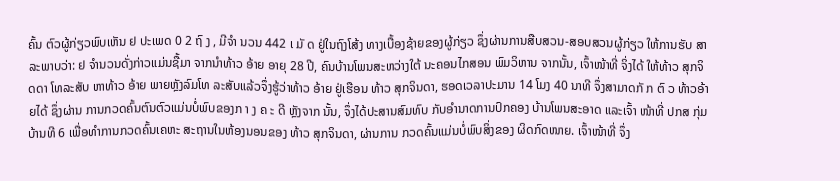ຄົ້ນ ຕົວຜູ້ກ່ຽວພົບເຫັນ ຢ ປະເພດ 0 2 ຖົ ງ , ມີຈຳ ນວນ 442 ເ ມັ ດ ຢູ່ໃນຖົງໂສ້ງ ທາງເບື້ອງຊ້າຍຂອງຜູ້ກ່ຽວ ຊຶ່ງຜ່ານການສືບສວນ-ສອບສວນຜູ້ກ່ຽວ ໃຫ້ການຮັບ ສາລະພາບວ່າ: ຢ ຈຳນວນດັ່ງກ່າວແມ່ນຊື້ມາ ຈາກນຳທ້າວ ອ້າຍ ອາຍຸ 28 ປີ, ຄົນບ້ານໂພນສະຫວ່າງໃຕ້ ນະຄອນໄກສອນ ພົມວິຫານ ຈາກນັ້ນ, ເຈົ້າໜ້າທີ່ ຈິ່ງໄດ້ ໃຫ້ທ້າວ ສຸກຈິດດາ ໂທລະສັບ ຫາທ້າວ ອ້າຍ ພາຍຫຼັງລົມໂທ ລະສັບແລ້ວຈຶ່ງຮູ້ວ່າທ້າວ ອ້າຍ ຢູ່ເຮືອນ ທ້າວ ສຸກຈິນດາ, ຮອດເວລາປະມານ 14 ໂມງ 40 ນາທີ ຈຶ່ງສາມາດກັ ກ ຕົ ວ ທ້າວອ້າຍໄດ້ ຊຶ່ງຜ່ານ ການກວດຄົ້ນຕົນຕົວແມ່ນບໍ່ພົບຂອງກ າ ງ ຄ ະ ດີ ຫຼັງຈາກ ນັ້ນ, ຈຶ່ງໄດ້ປະສານສົມທົບ ກັບອຳນາດການປົກຄອງ ບ້ານໂພນສະອາດ ແລະເຈົ້າ ໜ້າທີ່ ປກສ ກຸ່ມບ້ານທີ 6 ເພື່ອທຳການກວດຄົ້ນເຄຫະ ສະຖານໃນຫ້ອງນອນຂອງ ທ້າວ ສຸກຈິນດາ, ຜ່ານການ ກວດຄົ້ນແມ່ນບໍ່ພົບສິ່ງຂອງ ຜິດກົດໜາຍ. ເຈົ້າໜ້າທີ່ ຈຶ່ງ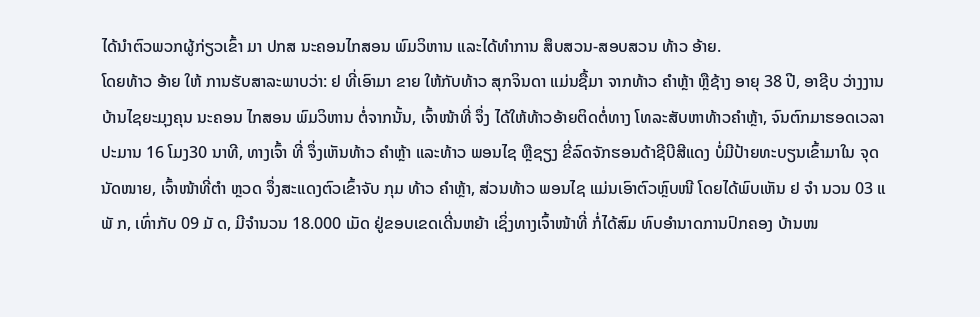ໄດ້ນຳຕົວພວກຜູ້ກ່ຽວເຂົ້າ ມາ ປກສ ນະຄອນໄກສອນ ພົມວິຫານ ແລະໄດ້ທຳການ ສຶບສວນ-ສອບສວນ ທ້າວ ອ້າຍ.
ໂດຍທ້າວ ອ້າຍ ໃຫ້ ການຮັບສາລະພາບວ່າ: ຢ ທີ່ເອົາມາ ຂາຍ ໃຫ້ກັບທ້າວ ສຸກຈິນດາ ແມ່ນຊື້ມາ ຈາກທ້າວ ຄຳຫຼ້າ ຫຼືຊ້າງ ອາຍຸ 38 ປີ, ອາຊີບ ວ່າງງານ ບ້ານໄຊຍະມຸງຄຸນ ນະຄອນ ໄກສອນ ພົມວິຫານ ຕໍ່ຈາກນັ້ນ, ເຈົ້າໜ້າທີ່ ຈຶ່ງ ໄດ້ໃຫ້ທ້າວອ້າຍຕິດຕໍ່ທາງ ໂທລະສັບຫາທ້າວຄຳຫຼ້າ, ຈົນຕົກມາຮອດເວລາປະມານ 16 ໂມງ30 ນາທີ, ທາງເຈົ້າ ທີ່ ຈຶ່ງເຫັນທ້າວ ຄຳຫຼ້າ ແລະທ້າວ ພອນໄຊ ຫຼືຊຽງ ຂີ່ລົດຈັກຮອນດ້າຊີບີສີແດງ ບໍ່ມີປ້າຍທະບຽນເຂົ້າມາໃນ ຈຸດນັດໜາຍ, ເຈົ້າໜ້າທີ່ຕຳ ຫຼວດ ຈຶ່ງສະແດງຕົວເຂົ້າຈັບ ກຸມ ທ້າວ ຄຳຫຼ້າ, ສ່ວນທ້າວ ພອນໄຊ ແມ່ນເອົາຕົວຫຼົບໜີ ໂດຍໄດ້ພົບເຫັນ ຢ ຈຳ ນວນ 03 ແ ພັ ກ, ເທົ່າກັບ 09 ມັ ດ, ມີຈຳນວນ 18.000 ເມັດ ຢູ່ຂອບເຂດເດີ່ນຫຍ້າ ເຊິ່ງທາງເຈົ້າໜ້າທີ່ ກໍ່ໄດ້ສົມ ທົບອຳນາດການປົກຄອງ ບ້ານໜ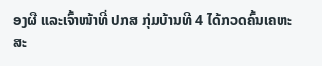ອງຜື ແລະເຈົ້າໜ້າທີ່ ປກສ ກຸ່ມບ້ານທີ 4 ໄດ້ກວດຄົ້ນເຄຫະສະ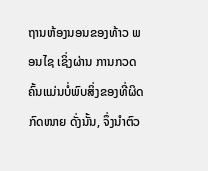ຖານຫ້ອງນອນຂອງທ້າວ ພອນໄຊ ເຊິ່ງຜ່ານ ການກວດຄົ້ນແມ່ນບໍ່ພົບສິ່ງຂອງທີ່ຜິດກົດໜາຍ ດັ່ງນັ້ນ, ຈຶ່ງນຳຕົວ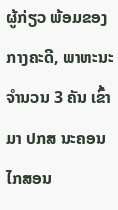ຜູ້ກ່ຽວ ພ້ອມຂອງ ກາງຄະດີ, ພາຫະນະຈຳນວນ 3 ຄັນ ເຂົ້າມາ ປກສ ນະຄອນ ໄກສອນ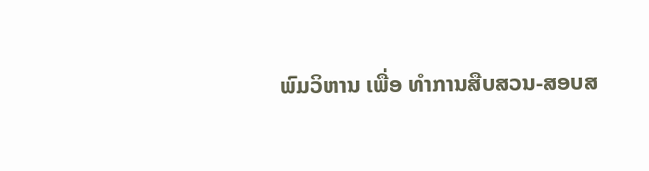ພົມວິຫານ ເພື່ອ ທຳການສືບສວນ-ສອບສ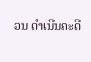ວນ ດໍາເນີນຄະດີ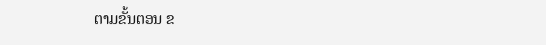ຕາມຂັ້ນຕອນ ຂ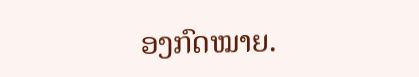ອງກົດໝາຍ.